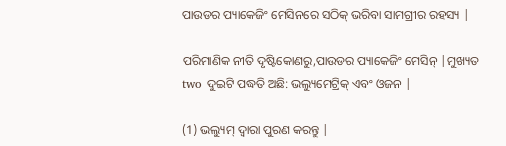ପାଉଡର ପ୍ୟାକେଜିଂ ମେସିନରେ ସଠିକ୍ ଭରିବା ସାମଗ୍ରୀର ରହସ୍ୟ |

ପରିମାଣିକ ନୀତି ଦୃଷ୍ଟିକୋଣରୁ,ପାଉଡର ପ୍ୟାକେଜିଂ ମେସିନ୍ |ମୁଖ୍ୟତ two ଦୁଇଟି ପଦ୍ଧତି ଅଛି: ଭଲ୍ୟୁମେଟ୍ରିକ୍ ଏବଂ ଓଜନ |

(1) ଭଲ୍ୟୁମ୍ ଦ୍ୱାରା ପୁରଣ କରନ୍ତୁ |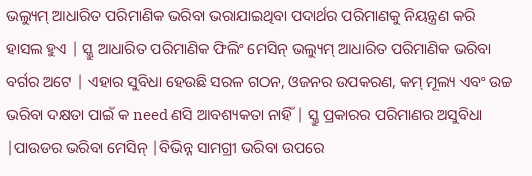ଭଲ୍ୟୁମ୍ ଆଧାରିତ ପରିମାଣିକ ଭରିବା ଭରାଯାଇଥିବା ପଦାର୍ଥର ପରିମାଣକୁ ନିୟନ୍ତ୍ରଣ କରି ହାସଲ ହୁଏ | ସ୍କ୍ରୁ ଆଧାରିତ ପରିମାଣିକ ଫିଲିଂ ମେସିନ୍ ଭଲ୍ୟୁମ୍ ଆଧାରିତ ପରିମାଣିକ ଭରିବା ବର୍ଗର ଅଟେ | ଏହାର ସୁବିଧା ହେଉଛି ସରଳ ଗଠନ, ଓଜନର ଉପକରଣ, କମ୍ ମୂଲ୍ୟ ଏବଂ ଉଚ୍ଚ ଭରିବା ଦକ୍ଷତା ପାଇଁ କ need ଣସି ଆବଶ୍ୟକତା ନାହିଁ | ସ୍କ୍ରୁ ପ୍ରକାରର ପରିମାଣର ଅସୁବିଧା |ପାଉଡର ଭରିବା ମେସିନ୍ |ବିଭିନ୍ନ ସାମଗ୍ରୀ ଭରିବା ଉପରେ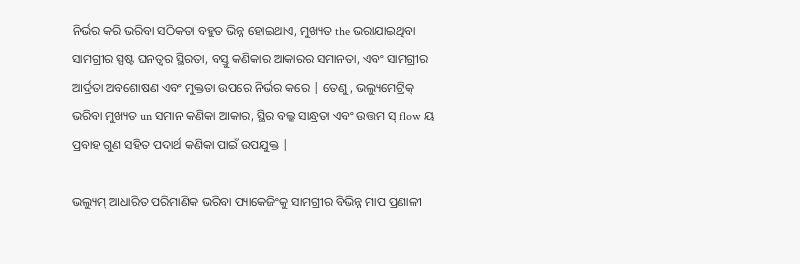ନିର୍ଭର କରି ଭରିବା ସଠିକତା ବହୁତ ଭିନ୍ନ ହୋଇଥାଏ, ମୁଖ୍ୟତ the ଭରାଯାଇଥିବା ସାମଗ୍ରୀର ସ୍ପଷ୍ଟ ଘନତ୍ୱର ସ୍ଥିରତା, ବସ୍ତୁ କଣିକାର ଆକାରର ସମାନତା, ଏବଂ ସାମଗ୍ରୀର ଆର୍ଦ୍ରତା ଅବଶୋଷଣ ଏବଂ ମୁକ୍ତତା ଉପରେ ନିର୍ଭର କରେ | ତେଣୁ, ଭଲ୍ୟୁମେଟ୍ରିକ୍ ଭରିବା ମୁଖ୍ୟତ un ସମାନ କଣିକା ଆକାର, ସ୍ଥିର ବଲ୍କ ସାନ୍ଧ୍ରତା ଏବଂ ଉତ୍ତମ ସ୍ flow ୟ ପ୍ରବାହ ଗୁଣ ସହିତ ପଦାର୍ଥ କଣିକା ପାଇଁ ଉପଯୁକ୍ତ |

ଭଲ୍ୟୁମ୍ ଆଧାରିତ ପରିମାଣିକ ଭରିବା ପ୍ୟାକେଜିଂକୁ ସାମଗ୍ରୀର ବିଭିନ୍ନ ମାପ ପ୍ରଣାଳୀ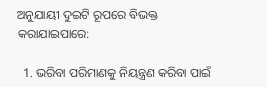ଅନୁଯାୟୀ ଦୁଇଟି ରୂପରେ ବିଭକ୍ତ କରାଯାଇପାରେ:

  1. ଭରିବା ପରିମାଣକୁ ନିୟନ୍ତ୍ରଣ କରିବା ପାଇଁ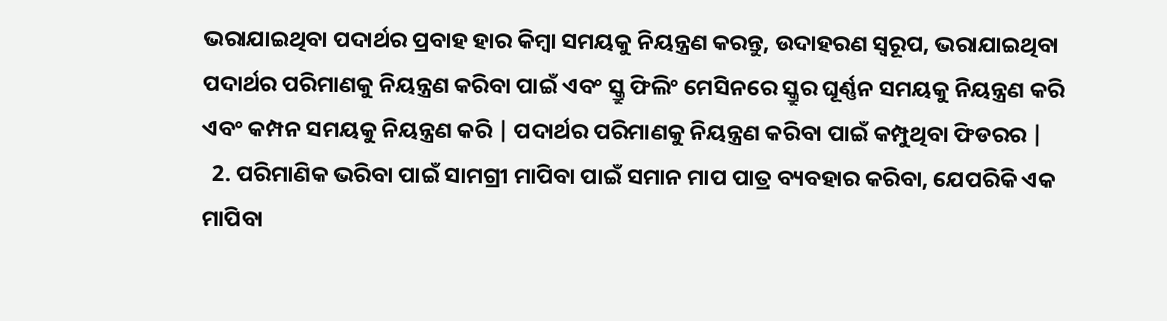ଭରାଯାଇଥିବା ପଦାର୍ଥର ପ୍ରବାହ ହାର କିମ୍ବା ସମୟକୁ ନିୟନ୍ତ୍ରଣ କରନ୍ତୁ, ଉଦାହରଣ ସ୍ୱରୂପ, ଭରାଯାଇଥିବା ପଦାର୍ଥର ପରିମାଣକୁ ନିୟନ୍ତ୍ରଣ କରିବା ପାଇଁ ଏବଂ ସ୍କ୍ରୁ ଫିଲିଂ ମେସିନରେ ସ୍କ୍ରୁର ଘୂର୍ଣ୍ଣନ ସମୟକୁ ନିୟନ୍ତ୍ରଣ କରି ଏବଂ କମ୍ପନ ସମୟକୁ ନିୟନ୍ତ୍ରଣ କରି | ପଦାର୍ଥର ପରିମାଣକୁ ନିୟନ୍ତ୍ରଣ କରିବା ପାଇଁ କମ୍ପୁଥିବା ଫିଡରର |
  2. ପରିମାଣିକ ଭରିବା ପାଇଁ ସାମଗ୍ରୀ ମାପିବା ପାଇଁ ସମାନ ମାପ ପାତ୍ର ବ୍ୟବହାର କରିବା, ଯେପରିକି ଏକ ମାପିବା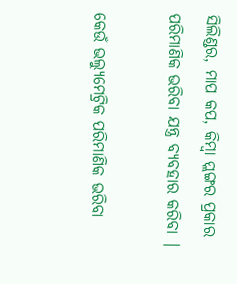ସିଲିଣ୍ଡର, ମାପ କପ, କିମ୍ବା ପ୍ଲଙ୍ଗର ପ୍ରକାର ପରିମାଣିକ ଭରିବା ଯନ୍ତ୍ର ବ୍ୟବହାର କରିବା |

କେଉଁ ଭଲ୍ୟୁମେଟ୍ରିକ ପରିମାଣିକ ଭରିବା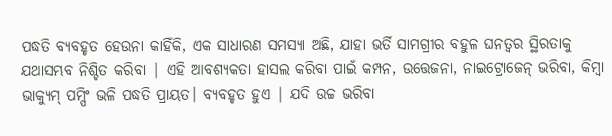ପଦ୍ଧତି ବ୍ୟବହୃତ ହେଉନା କାହିଁକି, ଏକ ସାଧାରଣ ସମସ୍ୟା ଅଛି, ଯାହା ଭର୍ତି ସାମଗ୍ରୀର ବହୁଳ ଘନତ୍ୱର ସ୍ଥିରତାକୁ ଯଥାସମ୍ଭବ ନିଶ୍ଚିତ କରିବା | ଏହି ଆବଶ୍ୟକତା ହାସଲ କରିବା ପାଇଁ କମ୍ପନ, ଉତ୍ତେଜନା, ନାଇଟ୍ରୋଜେନ୍ ଭରିବା, କିମ୍ବା ଭାକ୍ୟୁମ୍ ପମ୍ପିଂ ଭଳି ପଦ୍ଧତି ପ୍ରାୟତ। ବ୍ୟବହୃତ ହୁଏ | ଯଦି ଉଚ୍ଚ ଭରିବା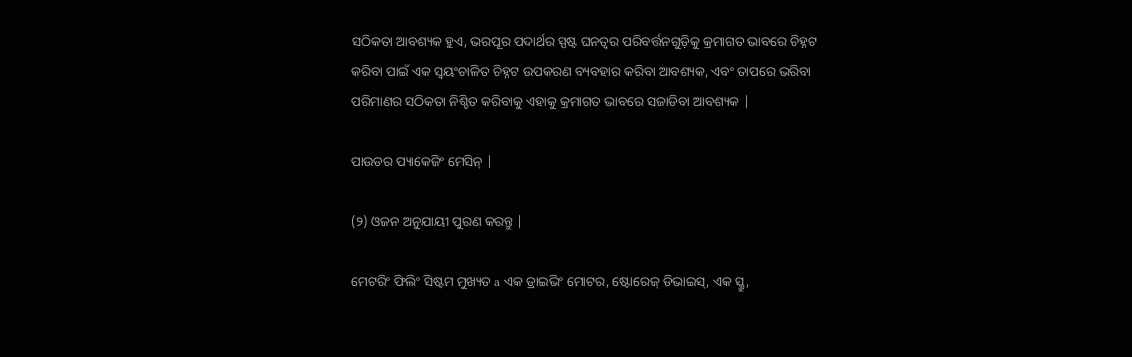ସଠିକତା ଆବଶ୍ୟକ ହୁଏ, ଭରପୂର ପଦାର୍ଥର ସ୍ପଷ୍ଟ ଘନତ୍ୱର ପରିବର୍ତ୍ତନଗୁଡ଼ିକୁ କ୍ରମାଗତ ଭାବରେ ଚିହ୍ନଟ କରିବା ପାଇଁ ଏକ ସ୍ୱୟଂଚାଳିତ ଚିହ୍ନଟ ଉପକରଣ ବ୍ୟବହାର କରିବା ଆବଶ୍ୟକ, ଏବଂ ତାପରେ ଭରିବା ପରିମାଣର ସଠିକତା ନିଶ୍ଚିତ କରିବାକୁ ଏହାକୁ କ୍ରମାଗତ ଭାବରେ ସଜାଡିବା ଆବଶ୍ୟକ |

ପାଉଡର ପ୍ୟାକେଜିଂ ମେସିନ୍ |

(୨) ଓଜନ ଅନୁଯାୟୀ ପୁରଣ କରନ୍ତୁ |

ମେଟରିଂ ଫିଲିଂ ସିଷ୍ଟମ ମୁଖ୍ୟତ a ଏକ ଡ୍ରାଇଭିଂ ମୋଟର, ଷ୍ଟୋରେଜ୍ ଡିଭାଇସ୍, ଏକ ସ୍କ୍ରୁ,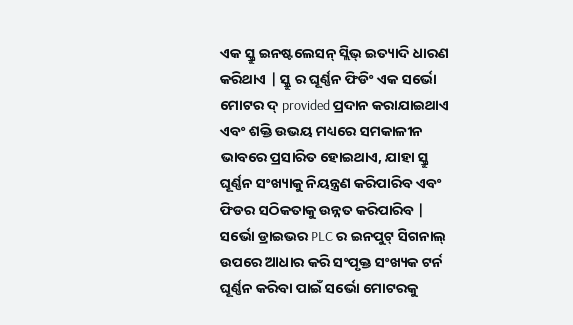ଏକ ସ୍କ୍ରୁ ଇନଷ୍ଟଲେସନ୍ ସ୍ଲିଭ୍ ଇତ୍ୟାଦି ଧାରଣ କରିଥାଏ | ସ୍କ୍ରୁ ର ଘୂର୍ଣ୍ଣନ ଫିଡିଂ ଏକ ସର୍ଭୋ ମୋଟର ଦ୍ provided ପ୍ରଦାନ କରାଯାଇଥାଏ ଏବଂ ଶକ୍ତି ଉଭୟ ମଧ୍ୟରେ ସମକାଳୀନ ଭାବରେ ପ୍ରସାରିତ ହୋଇଥାଏ, ଯାହା ସ୍କ୍ରୁ ଘୂର୍ଣ୍ଣନ ସଂଖ୍ୟାକୁ ନିୟନ୍ତ୍ରଣ କରିପାରିବ ଏବଂ ଫିଡର ସଠିକତାକୁ ଉନ୍ନତ କରିପାରିବ | ସର୍ଭୋ ଡ୍ରାଇଭର PLC ର ଇନପୁଟ୍ ସିଗନାଲ୍ ଉପରେ ଆଧାର କରି ସଂପୃକ୍ତ ସଂଖ୍ୟକ ଟର୍ନ ଘୂର୍ଣ୍ଣନ କରିବା ପାଇଁ ସର୍ଭୋ ମୋଟରକୁ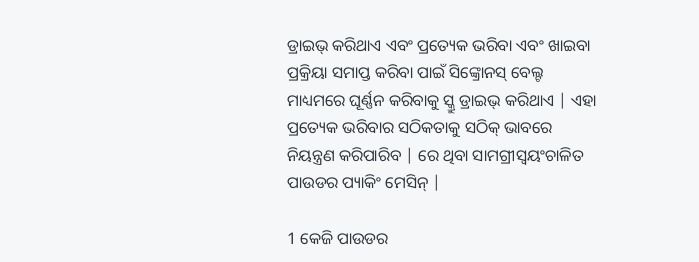ଡ୍ରାଇଭ୍ କରିଥାଏ ଏବଂ ପ୍ରତ୍ୟେକ ଭରିବା ଏବଂ ଖାଇବା ପ୍ରକ୍ରିୟା ସମାପ୍ତ କରିବା ପାଇଁ ସିଙ୍କ୍ରୋନସ୍ ବେଲ୍ଟ ମାଧ୍ୟମରେ ଘୂର୍ଣ୍ଣନ କରିବାକୁ ସ୍କ୍ରୁ ଡ୍ରାଇଭ୍ କରିଥାଏ | ଏହା ପ୍ରତ୍ୟେକ ଭରିବାର ସଠିକତାକୁ ସଠିକ୍ ଭାବରେ ନିୟନ୍ତ୍ରଣ କରିପାରିବ | ରେ ଥିବା ସାମଗ୍ରୀସ୍ୱୟଂଚାଳିତ ପାଉଡର ପ୍ୟାକିଂ ମେସିନ୍ |

1 କେଜି ପାଉଡର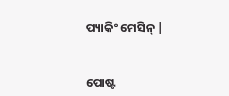ପ୍ୟାକିଂ ମେସିନ୍ |


ପୋଷ୍ଟ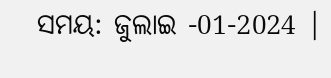ସମୟ: ଜୁଲାଇ -01-2024 |